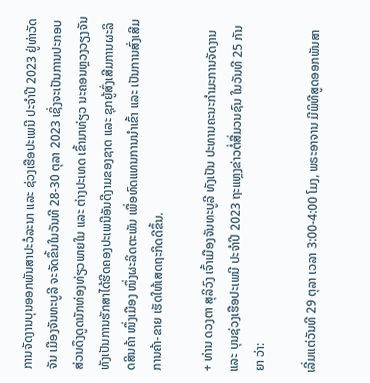ການຈັດງານບຸນອອກພັນສາປະວໍລະນາ ແລະ ຊ່ວງເຮືອປະເພນີ ປະຈໍາປີ 2023 ຢູ່ທ່າວັດຈັນ ເມືອງຈັນທະບູລີ ຈະຈັດຂຶ້ນໃນວັນທີ 28-30 ຕຸລາ 2023 ເຊິ່ງຈະເປັນການປະກອບສ່ວນດຶງດູດນັກທ່ອງທ່ຽວພາຍໃນ ແລະ ຕ່າງປະເທດ ເຂົ້າມາທ່ຽວ ນະຄອນຫຼວງວຽງຈັນ ທັງເປັນການຮັກສາໄດ້ຮີດຄອງປະເພນີອັນດີງາມຂອງຊາດ ແລະ ຊຸກຍູ້ສົ່ງເສີມການຜະລິດສິນຄ້າ ໜຶ່ງເມືອງ ໜຶ່ງຜະລິດຕະພັນ ເພື່ອທົດແທນການນໍາເຂົ້າ ແລະ ເປັນການສົ່ງເສີມການຄ້າ-ຂາຍ ເຮັດໃຫ້ເສດຖະກິດດີຂຶ້ນ.

+ ທ່ານ ດວງຕາ ສຸລິວົງ ເຈົ້າເມືອງຈັນທະບູລີ ທັງເປັນ ປະທານຄະນະກໍາມະການຈັດງານ ແລະ ບຸນຊ່ວງເຮືອປະເພນີ ປະຈໍາປີ 2023 ຖະແຫຼງຂ່າວຕໍ່ສື່ມວນຊົນ ໃນວັນທີ 25 ກັນຍາ ວ່າ:

ເລີ່ມແຕ່ວັນທີ 29 ຕຸລາ ເວລາ 3:00-4:00 ໂມງ, ພຣະອາຈານ ມີພິທີສູດອອກພັນສາ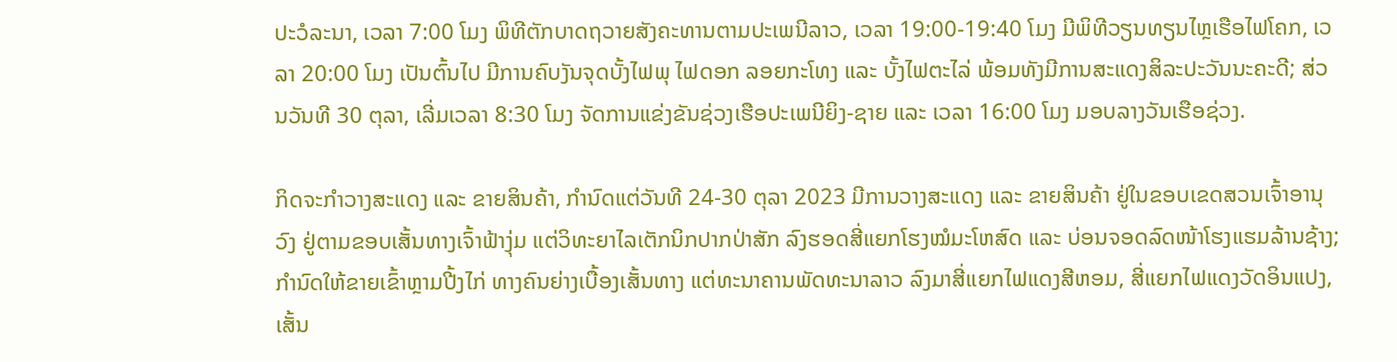ປະວໍລະນາ, ເວລາ 7:00 ໂມງ ພິທີຕັກບາດຖວາຍສັງຄະທານຕາມປະເພນີລາວ, ເວລາ 19:00-19:40 ໂມງ ມີພິທີວຽນທຽນໄຫຼເຮືອໄຟໂຄກ, ເວລາ 20:00 ໂມງ ເປັນຕົ້ນໄປ ມີການຄົບງັນຈຸດບັ້ງໄຟພຸ ໄຟດອກ ລອຍກະໂທງ ແລະ ບັ້ງໄຟຕະໄລ່ ພ້ອມທັງມີການສະແດງສິລະປະວັນນະຄະດີ; ສ່ວນວັນທີ 30 ຕຸລາ, ເລີ່ມເວລາ 8:30 ໂມງ ຈັດການແຂ່ງຂັນຊ່ວງເຮືອປະເພນີຍິງ-ຊາຍ ແລະ ເວລາ 16:00 ໂມງ ມອບລາງວັນເຮືອຊ່ວງ.

ກິດຈະກຳວາງສະແດງ ແລະ ຂາຍສິນຄ້າ, ກໍານົດແຕ່ວັນທີ 24-30 ຕຸລາ 2023 ມີການວາງສະແດງ ແລະ ຂາຍສິນຄ້າ ຢູ່ໃນຂອບເຂດສວນເຈົ້າອານຸວົງ ຢູ່ຕາມຂອບເສັ້ນທາງເຈົ້າຟ້າງຸ່ມ ແຕ່ວິທະຍາໄລເຕັກນິກປາກປ່າສັກ ລົງຮອດສີ່ແຍກໂຮງໝໍມະໂຫສົດ ແລະ ບ່ອນຈອດລົດໜ້າໂຮງແຮມລ້ານຊ້າງ; ກໍານົດໃຫ້ຂາຍເຂົ້າຫຼາມປີ້ງໄກ່ ທາງຄົນຍ່າງເບື້ອງເສັ້ນທາງ ແຕ່ທະນາຄານພັດທະນາລາວ ລົງມາສີ່ແຍກໄຟແດງສີຫອມ, ສີ່ແຍກໄຟແດງວັດອິນແປງ, ເສັ້ນ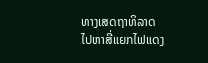ທາງເສດຖາທິລາດ ໄປຫາສີ່ແຍກໄຟແດງ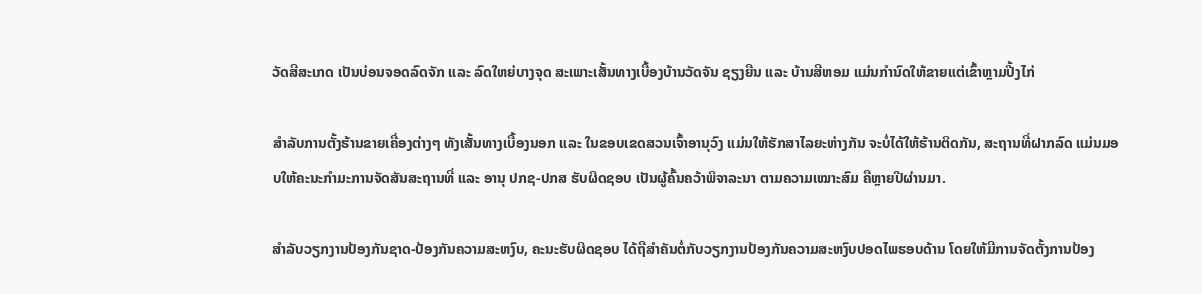ວັດສີສະເກດ ເປັນບ່ອນຈອດລົດຈັກ ແລະ ລົດໃຫຍ່ບາງຈຸດ ສະເພາະເສັ້ນທາງເບື້ອງບ້ານວັດຈັນ ຊຽງຍືນ ແລະ ບ້ານສີຫອມ ແມ່ນກໍານົດໃຫ້ຂາຍແຕ່ເຂົ້າຫຼາມປີ້ງໄກ່

ສໍາລັບການຕັ້ງຮ້ານຂາຍເຄື່ອງຕ່າງໆ ທັງເສັ້ນທາງເບື້ອງນອກ ແລະ ໃນຂອບເຂດສວນເຈົ້າອານຸວົງ ແມ່ນໃຫ້ຮັກສາໄລຍະຫ່າງກັນ ຈະບໍ່ໄດ້ໃຫ້ຮ້ານຕິດກັນ, ສະຖານທີ່ຝາກລົດ ແມ່ນມອບໃຫ້ຄະນະກຳມະການຈັດສັນສະຖານທີ່ ແລະ ອານຸ ປກຊ-ປກສ ຮັບຜິດຊອບ ເປັນຜູ້ຄົ້ນຄວ້າພິຈາລະນາ ຕາມຄວາມເໝາະສົມ ຄືຫຼາຍປີຜ່ານມາ.

ສຳລັບວຽກງານປ້ອງກັນຊາດ-ປ້ອງກັນຄວາມສະຫງົບ, ຄະນະຮັບຜິດຊອບ ໄດ້ຖືສໍາຄັນຕໍ່ກັບວຽກງານປ້ອງກັນຄວາມສະຫງົບປອດໄພຮອບດ້ານ ໂດຍໃຫ້ມີການຈັດຕັ້ງການປ້ອງ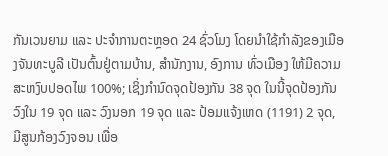ກັນເວນຍາມ ແລະ ປະຈຳການຕະຫຼອດ 24 ຊົ່ວໂມງ ໂດຍນໍາໃຊ້ກໍາລັງຂອງເມືອງຈັນທະບູລີ ເປັນຕົ້ນຢູ່ຕາມບ້ານ, ສຳນັກງານ, ອົງການ ທົ່ວເມືອງ ໃຫ້ມີຄວາມສະຫງົບປອດໄພ 100%; ເຊິ່ງກຳນົດຈຸດປ້ອງກັນ 38 ຈຸດ ໃນນີ້ຈຸດປ້ອງກັນວົງໃນ 19 ຈຸດ ແລະ ວົງນອກ 19 ຈຸດ ແລະ ປ້ອມແຈ້ງເຫດ (1191) 2 ຈຸດ, ມີສູນກ້ອງວົງຈອນ ເພື່ອ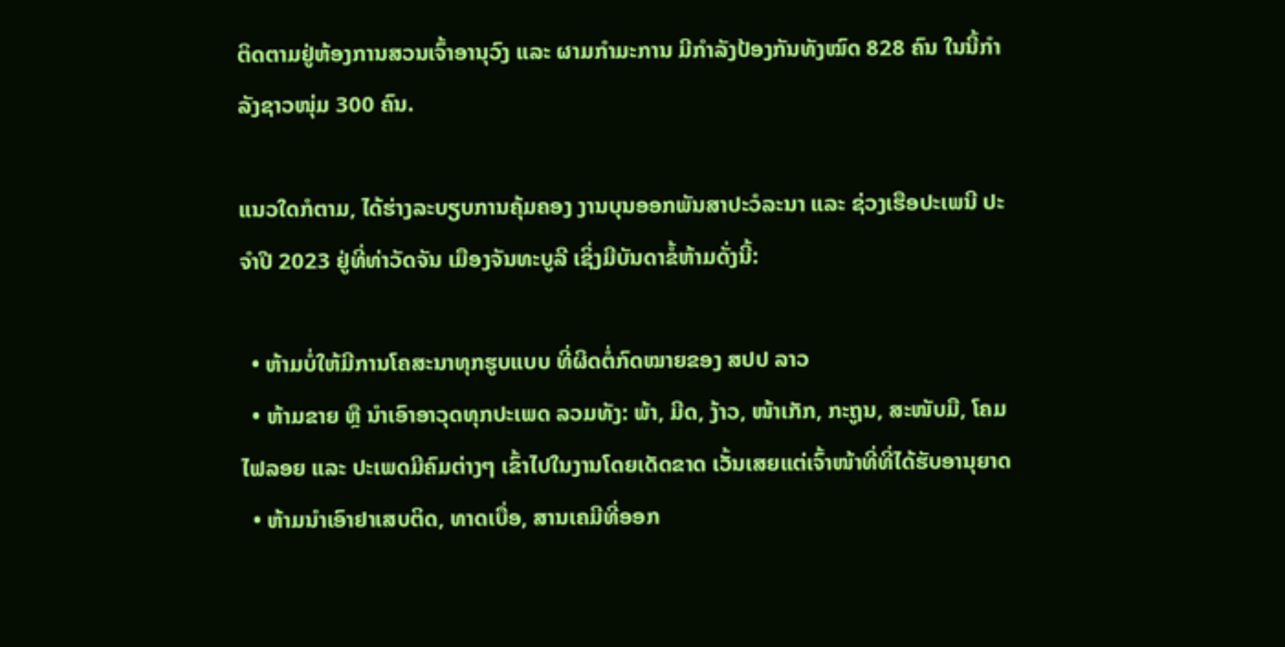ຕິດຕາມຢູ່ຫ້ອງການສວນເຈົ້າອານຸວົງ ແລະ ຜາມກໍາມະການ ມີກໍາລັງປ້ອງກັນທັງໝົດ 828 ຄົນ ໃນນີ້ກໍາລັງຊາວໜຸ່ມ 300 ຄົນ.

ແນວໃດກໍຕາມ, ໄດ້ຮ່າງລະບຽບການຄຸ້ມຄອງ ງານບຸນອອກພັນສາປະວໍລະນາ ແລະ ຊ່ວງເຮືອປະເພນີ ປະຈໍາປີ 2023 ຢູ່ທີ່ທ່າວັດຈັນ ເມືອງຈັນທະບູລີ ເຊິ່ງມີບັນດາຂໍ້ຫ້າມດັ່ງນີ້:

  • ຫ້າມບໍ່ໃຫ້ມີການໂຄສະນາທຸກຮູບແບບ ທີ່ຜິດຕໍ່ກົດໝາຍຂອງ ສປປ ລາວ
  • ຫ້າມຂາຍ ຫຼື ນໍາເອົາອາວຸດທຸກປະເພດ ລວມທັງ: ພ້າ, ມີດ, ງ້າວ, ໜ້າເກັກ, ກະຖູນ, ສະໜັບມື, ໂຄມໄຟລອຍ ແລະ ປະເພດມີຄົມຕ່າງໆ ເຂົ້າໄປໃນງານໂດຍເດັດຂາດ ເວັ້ນເສຍແຕ່ເຈົ້າໜ້າທີ່ທີ່ໄດ້ຮັບອານຸຍາດ
  • ຫ້າມນໍາເອົາຢາເສບຕິດ, ທາດເບື່ອ, ສານເຄມີທີ່ອອກ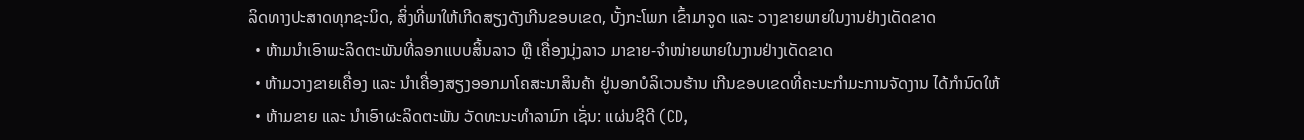ລິດທາງປະສາດທຸກຊະນິດ, ສິ່ງທີ່ພາໃຫ້ເກີດສຽງດັງເກີນຂອບເຂດ, ບັ້ງກະໂພກ ເຂົ້າມາຈູດ ແລະ ວາງຂາຍພາຍໃນງານຢ່າງເດັດຂາດ
  • ຫ້າມນຳເອົາພະລິດຕະພັນທີ່ລອກແບບສິ້ນລາວ ຫຼື ເຄື່ອງນຸ່ງລາວ ມາຂາຍ-ຈຳໜ່າຍພາຍໃນງານຢ່າງເດັດຂາດ
  • ຫ້າມວາງຂາຍເຄື່ອງ ແລະ ນຳເຄື່ອງສຽງອອກມາໂຄສະນາສິນຄ້າ ຢູ່ນອກບໍລິເວນຮ້ານ ເກີນຂອບເຂດທີ່ຄະນະກໍາມະການຈັດງານ ໄດ້ກຳນົດໃຫ້
  • ຫ້າມຂາຍ ແລະ ນຳເອົາຜະລິດຕະພັນ ວັດທະນະທໍາລາມົກ ເຊັ່ນ: ແຜ່ນຊີດີ (CD,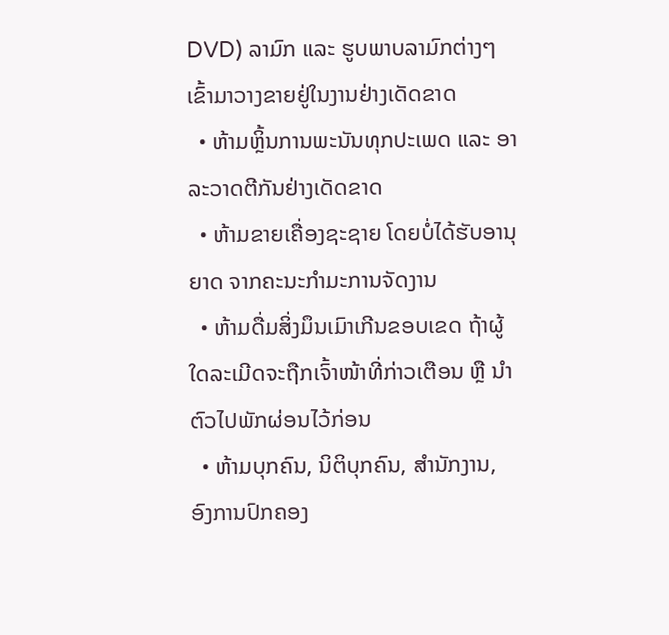DVD) ລາມົກ ແລະ ຮູບພາບລາມົກຕ່າງໆ ເຂົ້າມາວາງຂາຍຢູ່ໃນງານຢ່າງເດັດຂາດ
  • ຫ້າມຫຼິ້ນການພະນັນທຸກປະເພດ ແລະ ອາລະວາດຕີກັນຢ່າງເດັດຂາດ
  • ຫ້າມຂາຍເຄື່ອງຊະຊາຍ ໂດຍບໍ່ໄດ້ຮັບອານຸຍາດ ຈາກຄະນະກໍາມະການຈັດງານ
  • ຫ້າມດື່ມສິ່ງມຶນເມົາເກີນຂອບເຂດ ຖ້າຜູ້ໃດລະເມີດຈະຖືກເຈົ້າໜ້າທີ່ກ່າວເຕືອນ ຫຼື ນໍາຕົວໄປພັກຜ່ອນໄວ້ກ່ອນ
  • ຫ້າມບຸກຄົນ, ນິຕິບຸກຄົນ, ສໍານັກງານ, ອົງການປົກຄອງ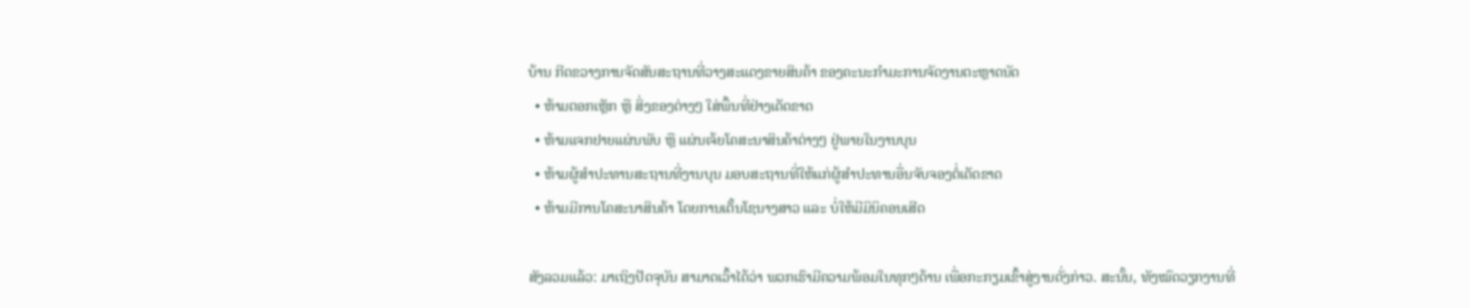ບ້ານ ກີດຂວາງການຈັດສັນສະຖານທີ່ວາງສະແດງຂາຍສິນຄ້າ ຂອງຄະນະກຳມະການຈັດງານຕະຫຼາດນັດ
  • ຫ້າມຕອກເຫຼັກ ຫຼື ສິ່ງຂອງຕ່າງໆ ໃສ່ພື້ນທີ່ຢ່າງເດັດຂາດ
  • ຫ້າມແຈກຢາຍແຜ່ນພັບ ຫຼື ແຜ່ນເຈ້ຍໂຄສະນາສິນຄ້າຕ່າງໆ ຢູ່ພາຍໃນງານບຸນ
  • ຫ້າມຜູ້ສຳປະທານສະຖານທີ່ງານບຸນ ມອບສະຖານທີ່ໃຫ້ແກ່ຜູ້ສຳປະທານອື່ນຈັບຈອງຕໍ່ເດັດຂາດ
  • ຫ້າມມີການໂຄສະນາສິນຄ້າ ໂດຍການເຕັ້ນໂຊນາງສາວ ແລະ ບໍ່ໃຫ້ມີມິນິຄອນເສີດ

ສັງລວມແລ້ວ: ມາເຖິງປັດຈຸບັນ ສາມາດເວົ້າໄດ້ວ່າ ພວກເຮົາມີຄວາມພ້ອມໃນທຸກໆດ້ານ ເພື່ອກະກຽມເຂົ້າສູ່ງານດັ່ງກ່າວ. ສະນັ້ນ, ທັງໝົດວຽກງານທີ່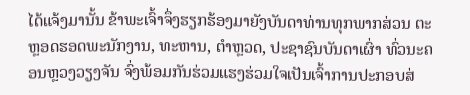ໄດ້ແຈ້ງມານັ້ນ ຂ້າພະເຈົ້າຈຶ່ງຮຽກຮ້ອງມາຍັງບັນດາທ່ານທຸກພາກສ່ວນ ຕະຫຼອດຮອດພະນັກງານ, ທະຫານ, ຕຳຫຼວດ, ປະຊາຊົນບັນດາເຜົ່າ ທົ່ວນະຄອນຫຼວງວຽງຈັນ ຈົ່ງພ້ອມກັນຮ່ວມແຮງຮ່ວມໃຈເປັນເຈົ້າການປະກອບສ່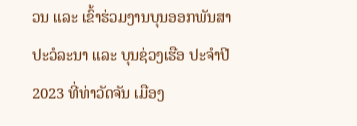ວນ ແລະ ເຂົ້າຮ່ວມງານບຸນອອກພັນສາປະວໍລະນາ ແລະ ບຸນຊ່ວງເຮືອ ປະຈໍາປີ 2023 ທີ່ທ່າວັດຈັນ ເມືອງ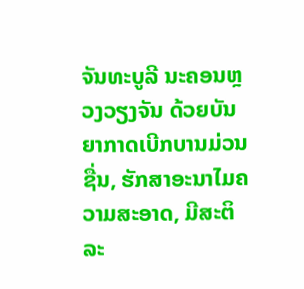ຈັນທະບູລີ ນະຄອນຫຼວງວຽງຈັນ ດ້ວຍບັນຍາກາດເບີກບານມ່ວນຊື່ນ, ຮັກສາອະນາໄມຄວາມສະອາດ, ມີສະຕິລະ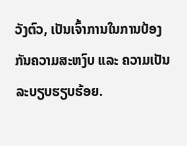ວັງຕົວ, ເປັນເຈົ້າການໃນການປ້ອງກັນຄວາມສະຫງົບ ແລະ ຄວາມເປັນລະບຽບຮຽບຮ້ອຍ.